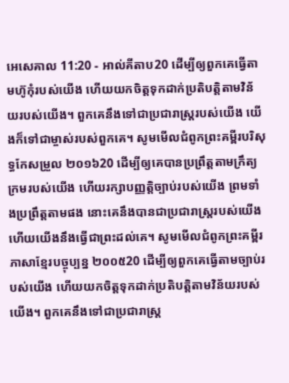អេសេគាល 11:20 - អាល់គីតាប20 ដើម្បីឲ្យពួកគេធ្វើតាមហ៊ូកុំរបស់យើង ហើយយកចិត្តទុកដាក់ប្រតិបត្តិតាមវិន័យរបស់យើង។ ពួកគេនឹងទៅជាប្រជារាស្ត្ររបស់យើង យើងក៏ទៅជាម្ចាស់របស់ពួកគេ។ សូមមើលជំពូកព្រះគម្ពីរបរិសុទ្ធកែសម្រួល ២០១៦20 ដើម្បីឲ្យគេបានប្រព្រឹត្តតាមក្រឹត្យក្រមរបស់យើង ហើយរក្សាបញ្ញត្តិច្បាប់របស់យើង ព្រមទាំងប្រព្រឹត្តតាមផង នោះគេនឹងបានជាប្រជារាស្ត្ររបស់យើង ហើយយើងនឹងធ្វើជាព្រះដល់គេ។ សូមមើលជំពូកព្រះគម្ពីរភាសាខ្មែរបច្ចុប្បន្ន ២០០៥20 ដើម្បីឲ្យពួកគេធ្វើតាមច្បាប់របស់យើង ហើយយកចិត្តទុកដាក់ប្រតិបត្តិតាមវិន័យរបស់យើង។ ពួកគេនឹងទៅជាប្រជារាស្ត្រ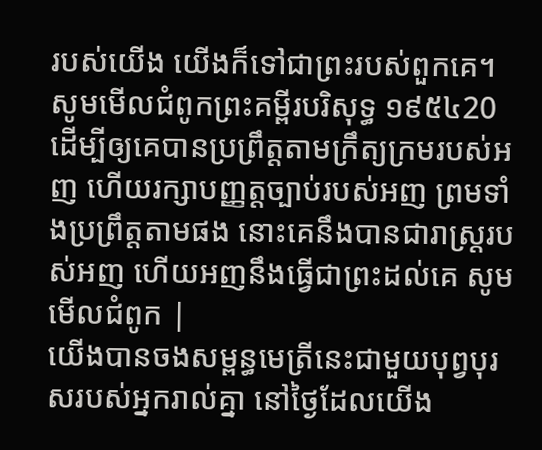របស់យើង យើងក៏ទៅជាព្រះរបស់ពួកគេ។ សូមមើលជំពូកព្រះគម្ពីរបរិសុទ្ធ ១៩៥៤20 ដើម្បីឲ្យគេបានប្រព្រឹត្តតាមក្រឹត្យក្រមរបស់អញ ហើយរក្សាបញ្ញត្តច្បាប់របស់អញ ព្រមទាំងប្រព្រឹត្តតាមផង នោះគេនឹងបានជារាស្ត្ររបស់អញ ហើយអញនឹងធ្វើជាព្រះដល់គេ សូមមើលជំពូក |
យើងបានចងសម្ពន្ធមេត្រីនេះជាមួយបុព្វបុរសរបស់អ្នករាល់គ្នា នៅថ្ងៃដែលយើង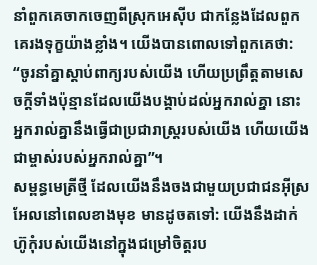នាំពួកគេចាកចេញពីស្រុកអេស៊ីប ជាកន្លែងដែលពួកគេរងទុក្ខយ៉ាងខ្លាំង។ យើងបានពោលទៅពួកគេថា: “ចូរនាំគ្នាស្ដាប់ពាក្យរបស់យើង ហើយប្រព្រឹត្តតាមសេចក្ដីទាំងប៉ុន្មានដែលយើងបង្គាប់ដល់អ្នករាល់គ្នា នោះអ្នករាល់គ្នានឹងធ្វើជាប្រជារាស្ដ្ររបស់យើង ហើយយើងជាម្ចាស់របស់អ្នករាល់គ្នា”។
សម្ពន្ធមេត្រីថ្មី ដែលយើងនឹងចងជាមួយប្រជាជនអ៊ីស្រអែលនៅពេលខាងមុខ មានដូចតទៅ: យើងនឹងដាក់ហ៊ូកុំរបស់យើងនៅក្នុងជម្រៅចិត្តរប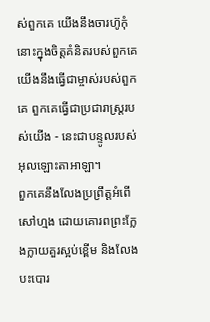ស់ពួកគេ យើងនឹងចារហ៊ូកុំនោះក្នុងចិត្តគំនិតរបស់ពួកគេ យើងនឹងធ្វើជាម្ចាស់របស់ពួកគេ ពួកគេធ្វើជាប្រជារាស្ត្ររបស់យើង - នេះជាបន្ទូលរបស់អុលឡោះតាអាឡា។
ពួកគេនឹងលែងប្រព្រឹត្តអំពើសៅហ្មង ដោយគោរពព្រះក្លែងក្លាយគួរស្អប់ខ្ពើម និងលែងបះបោរ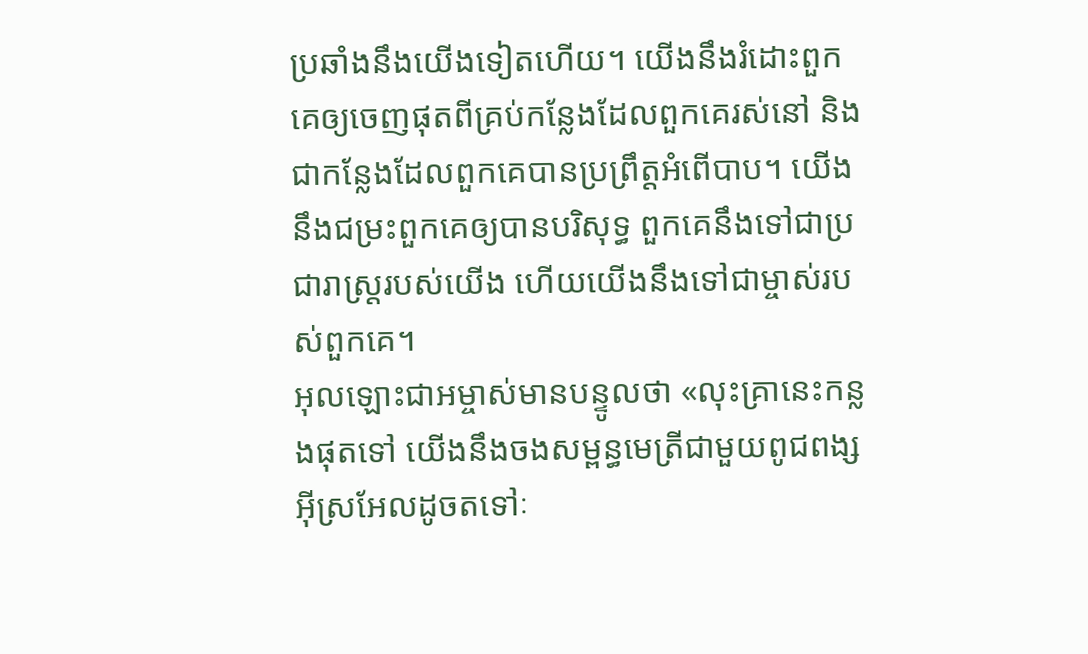ប្រឆាំងនឹងយើងទៀតហើយ។ យើងនឹងរំដោះពួកគេឲ្យចេញផុតពីគ្រប់កន្លែងដែលពួកគេរស់នៅ និងជាកន្លែងដែលពួកគេបានប្រព្រឹត្តអំពើបាប។ យើងនឹងជម្រះពួកគេឲ្យបានបរិសុទ្ធ ពួកគេនឹងទៅជាប្រជារាស្ត្ររបស់យើង ហើយយើងនឹងទៅជាម្ចាស់របស់ពួកគេ។
អុលឡោះជាអម្ចាស់មានបន្ទូលថា «លុះគ្រានេះកន្លងផុតទៅ យើងនឹងចងសម្ពន្ធមេត្រីជាមួយពូជពង្ស អ៊ីស្រអែលដូចតទៅៈ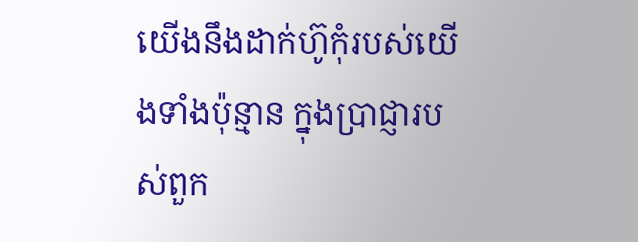យើងនឹងដាក់ហ៊ូកុំរបស់យើងទាំងប៉ុន្មាន ក្នុងប្រាជ្ញារបស់ពួក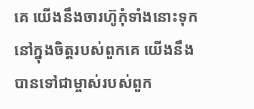គេ យើងនឹងចារហ៊ូកុំទាំងនោះទុក នៅក្នុងចិត្ដរបស់ពួកគេ យើងនឹងបានទៅជាម្ចាស់របស់ពួក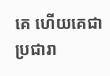គេ ហើយគេជាប្រជារា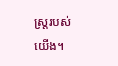ស្ដ្ររបស់យើង។